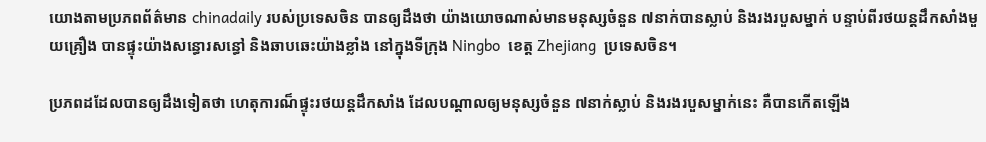យោងតាមប្រភពព័ត៌មាន chinadaily របស់ប្រទេសចិន បានឲ្យដឹងថា យ៉ាងយោចណាស់មានមនុស្សចំនួន ៧នាក់បានស្លាប់ និងរងរបួសម្នាក់ បន្ទាប់ពីរថយន្តដឹកសាំងមួយគ្រឿង បានផ្ទុះយ៉ាងសន្ធោរសន្ធៅ និងឆាបឆេះយ៉ាងខ្លាំង នៅក្នុងទីក្រុង Ningbo  ខេត្ត Zhejiang  ប្រទេសចិន។

ប្រភពដដែលបានឲ្យដឹងទៀតថា ហេតុការណ៏ផ្ទុះរថយន្តដឹកសាំង ដែលបណ្តាលឲ្យមនុស្សចំនួន ៧នាក់ស្លាប់ និងរងរបួសម្នាក់នេះ គឺបានកើតឡើង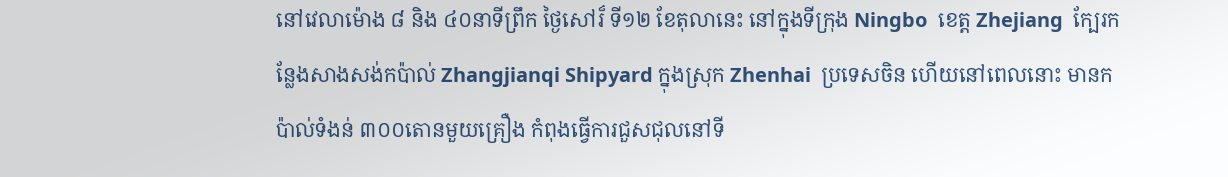នៅវេលាម៉ោង ៨ និង ៤០នាទីព្រឹក ថ្ងៃសៅរ៏ ទី១២ ខែតុលានេះ នៅក្នុងទីក្រុង Ningbo  ខេត្ត Zhejiang  ក្បែរកន្លែងសាងសង់កប៉ាល់ Zhangjianqi Shipyard ក្នុងស្រុក Zhenhai  ប្រទេសចិន ហើយនៅពេលនោះ មានកប៉ាល់ទំងន់ ៣០០តោនមួយគ្រឿង កំពុងធ្វើការជួសជុលនៅទី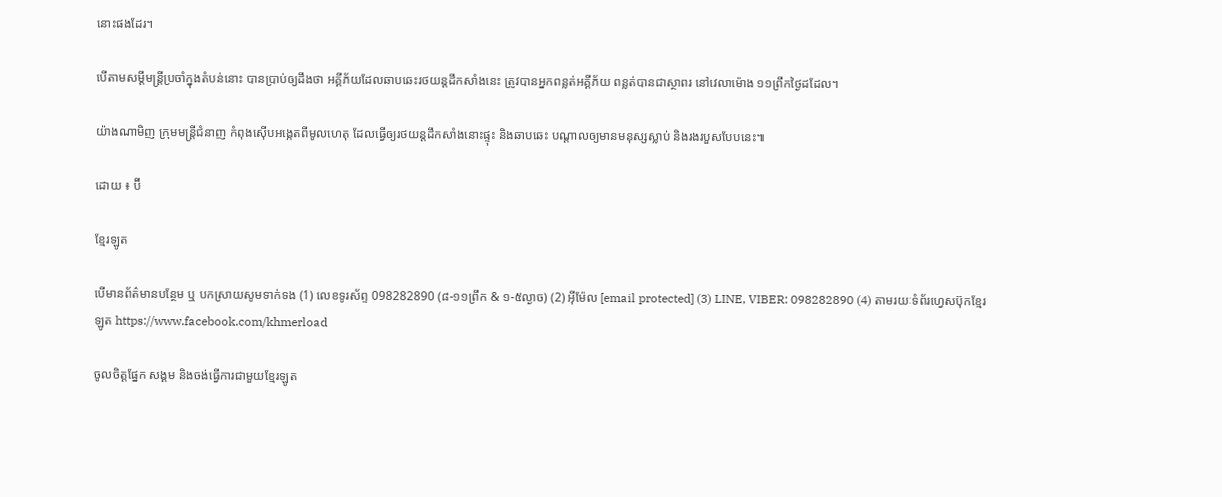នោះផងដែរ។

បើតាមសម្តីមន្រ្តីប្រចាំក្នុងតំបន់នោះ បានប្រាប់ឲ្យដឹងថា អគ្គីភ័យដែលឆាបឆេះរថយន្តដឹកសាំងនេះ ត្រូវបានអ្នកពន្លត់អគ្គីភ័យ ពន្លត់បានជាស្ថាពរ នៅវេលាម៉ោង ១១ព្រឹកថ្ងៃដដែល។

យ៉ាងណាមិញ ក្រុមមន្រ្តីជំនាញ កំពុងស៊ើបអង្កេតពីមូលហេតុ ដែលធ្វើឲ្យរថយន្តដឹកសាំងនោះផ្ទុះ និងឆាបឆេះ បណ្តាលឲ្យមានមនុស្សស្លាប់ និងរងរបួសបែបនេះ៕

ដោយ ៖ ប៊ី

ខ្មែរឡូត

បើមានព័ត៌មានបន្ថែម ឬ បកស្រាយសូមទាក់ទង (1) លេខទូរស័ព្ទ 098282890 (៨-១១ព្រឹក & ១-៥ល្ងាច) (2) អ៊ីម៉ែល [email protected] (3) LINE, VIBER: 098282890 (4) តាមរយៈទំព័រហ្វេសប៊ុកខ្មែរឡូត https://www.facebook.com/khmerload

ចូលចិត្តផ្នែក សង្គម និងចង់ធ្វើការជាមួយខ្មែរឡូត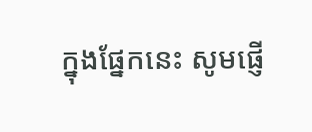ក្នុងផ្នែកនេះ សូមផ្ញើ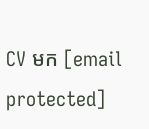CV មក [email protected]